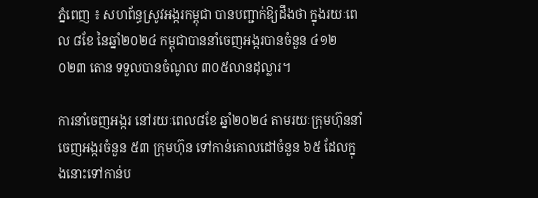ភ្នំពេញ ៖ សហព័ន្ធស្រូវអង្ករកម្ពុជា បានបញ្ជាក់ឱ្យដឹងថា ក្នុងរយៈពេល ៨ខែ នៃឆ្នាំ២០២៤ កម្ពុជាបាននាំចេញអង្ករបានចំនួន ៤១២ ០២៣ តោន ទទួលបានចំណូល ៣០៥លានដុល្លារ។

ការនាំចេញអង្ករ នៅរយៈពេល៨ខែ ឆ្នាំ២០២៤ តាមរយៈក្រុមហ៊ុននាំចេញអង្ករចំនួន ៥៣ ក្រុមហ៊ុន ទៅកាន់គោលដៅចំនួន ៦៥ ដែលក្នុងនោះទៅកាន់ប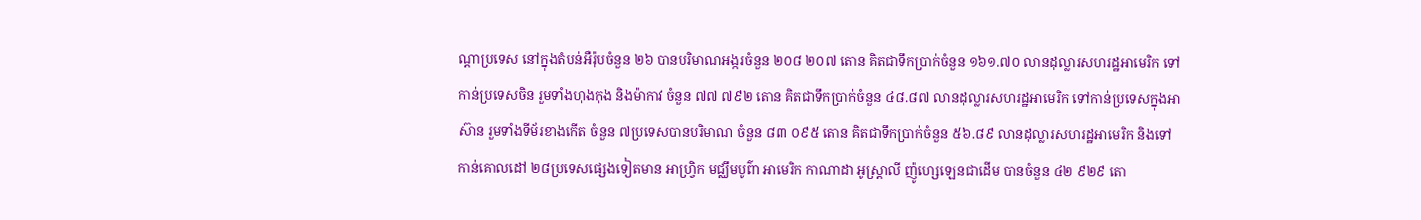ណ្តាប្រទេស នៅក្នុងតំបន់អឺរ៉ុបចំនួន ២៦ បានបរិមាណអង្ករចំនួន ២០៨ ២០៧ តោន គិតជាទឹកប្រាក់ចំនួន ១៦១.៧០ លានដុល្លារសហរដ្ឋអាមេរិក ទៅកាន់ប្រទេសចិន រួមទាំងហុងកុង និងម៉ាកាវ ចំនួន ៧៧ ៧៩២ តោន គិតជាទឹកប្រាក់ចំនួន ៤៨.៨៧ លានដុល្លារសហរដ្ឋអាមេរិក ទៅកាន់ប្រទេសក្នុងអាស៊ាន រួមទាំងទីម័រខាងកើត ចំនួន ៧ប្រទេសបានបរិមាណ ចំនួន ៨៣ ០៩៥ តោន គិតជាទឹកប្រាក់ចំនួន ៥៦.៨៩ លានដុល្លារសហរដ្ឋអាមេរិក និងទៅកាន់គោលដៅ ២៨ប្រទេសផ្សេងទៀតមាន អាហ្វ្រិក មជ្ឈឹមបូព៌ា អាមេរិក កាណាដា អូស្ត្រាលី ញ៉ូហ្សេឡេនជាដើម បានចំនួន ៤២ ៩២៩ តោ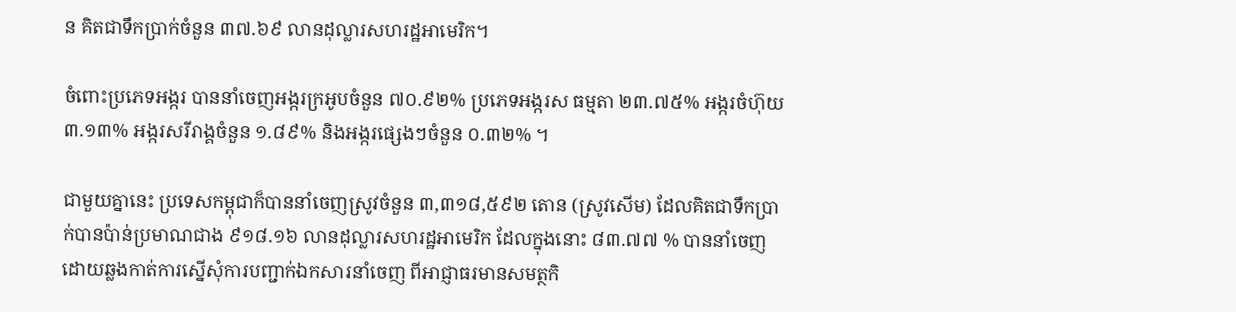ន គិតជាទឹកប្រាក់ចំនួន ៣៧.៦៩ លានដុល្លារសហរដ្ឋអាមេរិក។

ចំពោះប្រភេទអង្ករ បាននាំចេញអង្ករក្រអូបចំនួន ៧០.៩២% ប្រភេទអង្ករស ធម្មតា ២៣.៧៥% អង្ករចំហ៊ុយ ៣.១៣% អង្ករសរីរាង្គចំនួន ១.៨៩% និងអង្ករផ្សេងៗចំនួន ០.៣២% ។

ជាមួយគ្នានេះ ប្រទេសកម្ពុជាក៏បាននាំចេញស្រូវចំនួន ៣,៣១៨,៥៩២ តោន (ស្រូវសើម) ដែលគិតជាទឹកប្រាក់បានប៉ាន់ប្រមាណជាង ៩១៨.១៦ លានដុល្លារសហរដ្ឋអាមេរិក ដែលក្នុងនោះ ៨៣.៧៧ % បាននាំចេញដោយឆ្លងកាត់ការស្នើសុំការបញ្ជាក់ឯកសារនាំចេញ ពីអាជ្ញាធរមានសមត្ថកិ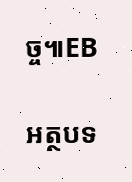ច្ច៕EB

អត្ថបទ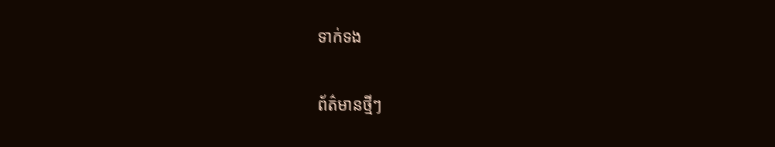ទាក់ទង

ព័ត៌មានថ្មីៗ